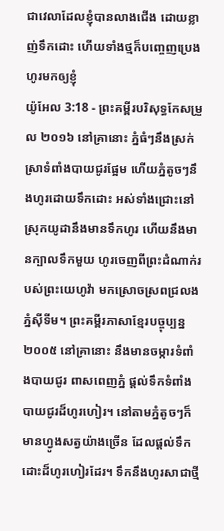ជាវេលាដែលខ្ញុំបានលាងជើង ដោយខ្លាញ់ទឹកដោះ ហើយទាំងថ្មក៏បញ្ចេញប្រេងហូរមកឲ្យខ្ញុំ
យ៉ូអែល 3:18 - ព្រះគម្ពីរបរិសុទ្ធកែសម្រួល ២០១៦ នៅគ្រានោះ ភ្នំធំៗនឹងស្រក់ស្រាទំពាំងបាយជូរផ្អែម ហើយភ្នំតូចៗនឹងហូរដោយទឹកដោះ អស់ទាំងជ្រោះនៅស្រុកយូដានឹងមានទឹកហូរ ហើយនឹងមានក្បាលទឹកមួយ ហូរចេញពីព្រះដំណាក់របស់ព្រះយេហូវ៉ា មកស្រោចស្រពជ្រលងភ្នំស៊ីទីម។ ព្រះគម្ពីរភាសាខ្មែរបច្ចុប្បន្ន ២០០៥ នៅគ្រានោះ នឹងមានចម្ការទំពាំងបាយជូរ ពាសពេញភ្នំ ផ្ដល់ទឹកទំពាំងបាយជូរដ៏ហូរហៀរ។ នៅតាមភ្នំតូចៗក៏មានហ្វូងសត្វយ៉ាងច្រើន ដែលផ្ដល់ទឹកដោះដ៏ហូរហៀរដែរ។ ទឹកនឹងហូរសាជាថ្មី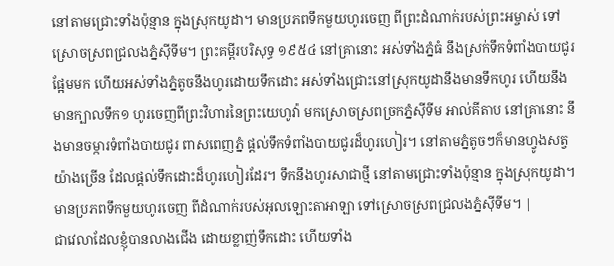នៅតាមជ្រោះទាំងប៉ុន្មាន ក្នុងស្រុកយូដា។ មានប្រភពទឹកមួយហូរចេញ ពីព្រះដំណាក់របស់ព្រះអម្ចាស់ ទៅស្រោចស្រពជ្រលងភ្នំស៊ីទីម។ ព្រះគម្ពីរបរិសុទ្ធ ១៩៥៤ នៅគ្រានោះ អស់ទាំងភ្នំធំ នឹងស្រក់ទឹកទំពាំងបាយជូរផ្អែមមក ហើយអស់ទាំងភ្នំតូចនឹងហូរដោយទឹកដោះ អស់ទាំងជ្រោះនៅស្រុកយូដានឹងមានទឹកហូរ ហើយនឹងមានក្បាលទឹក១ ហូរចេញពីព្រះវិហារនៃព្រះយេហូវ៉ា មកស្រោចស្រពច្រកភ្នំស៊ីទីម អាល់គីតាប នៅគ្រានោះ នឹងមានចម្ការទំពាំងបាយជូរ ពាសពេញភ្នំ ផ្ដល់ទឹកទំពាំងបាយជូរដ៏ហូរហៀរ។ នៅតាមភ្នំតូចៗក៏មានហ្វូងសត្វយ៉ាងច្រើន ដែលផ្ដល់ទឹកដោះដ៏ហូរហៀរដែរ។ ទឹកនឹងហូរសាជាថ្មី នៅតាមជ្រោះទាំងប៉ុន្មាន ក្នុងស្រុកយូដា។ មានប្រភពទឹកមួយហូរចេញ ពីដំណាក់របស់អុលឡោះតាអាឡា ទៅស្រោចស្រពជ្រលងភ្នំស៊ីទីម។ |
ជាវេលាដែលខ្ញុំបានលាងជើង ដោយខ្លាញ់ទឹកដោះ ហើយទាំង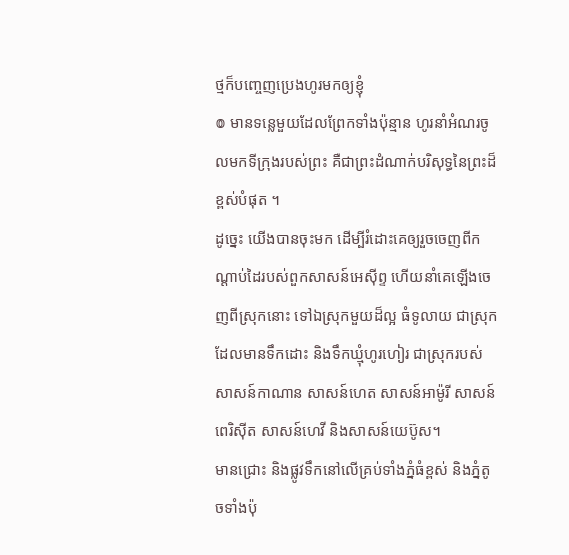ថ្មក៏បញ្ចេញប្រេងហូរមកឲ្យខ្ញុំ
៙ មានទន្លេមួយដែលព្រែកទាំងប៉ុន្មាន ហូរនាំអំណរចូលមកទីក្រុងរបស់ព្រះ គឺជាព្រះដំណាក់បរិសុទ្ធនៃព្រះដ៏ខ្ពស់បំផុត ។
ដូច្នេះ យើងបានចុះមក ដើម្បីរំដោះគេឲ្យរួចចេញពីកណ្ដាប់ដៃរបស់ពួកសាសន៍អេស៊ីព្ទ ហើយនាំគេឡើងចេញពីស្រុកនោះ ទៅឯស្រុកមួយដ៏ល្អ ធំទូលាយ ជាស្រុកដែលមានទឹកដោះ និងទឹកឃ្មុំហូរហៀរ ជាស្រុករបស់សាសន៍កាណាន សាសន៍ហេត សាសន៍អាម៉ូរី សាសន៍ពេរិស៊ីត សាសន៍ហេវី និងសាសន៍យេប៊ូស។
មានជ្រោះ និងផ្លូវទឹកនៅលើគ្រប់ទាំងភ្នំធំខ្ពស់ និងភ្នំតូចទាំងប៉ុ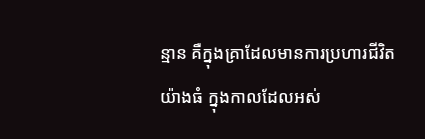ន្មាន គឺក្នុងគ្រាដែលមានការប្រហារជីវិតយ៉ាងធំ ក្នុងកាលដែលអស់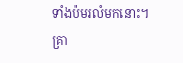ទាំងប៉មរលំមកនោះ។
គ្រា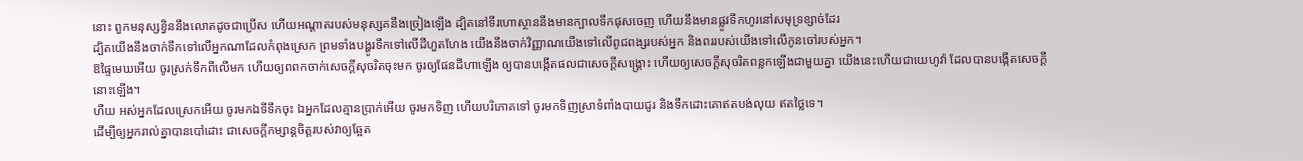នោះ ពួកមនុស្សខ្វិននឹងលោតដូចជាប្រើស ហើយអណ្ដាតរបស់មនុស្សគនឹងច្រៀងឡើង ដ្បិតនៅទីរហោស្ថាននឹងមានក្បាលទឹកផុសចេញ ហើយនឹងមានផ្លូវទឹកហូរនៅសមុទ្រខ្សាច់ដែរ
ដ្បិតយើងនឹងចាក់ទឹកទៅលើអ្នកណាដែលកំពុងស្រេក ព្រមទាំងបង្ហូរទឹកទៅលើដីហួតហែង យើងនឹងចាក់វិញ្ញាណយើងទៅលើពូជពង្សរបស់អ្នក និងពររបស់យើងទៅលើកូនចៅរបស់អ្នក។
ឱផ្ទៃមេឃអើយ ចូរស្រក់ទឹកពីលើមក ហើយឲ្យពពកចាក់សេចក្ដីសុចរិតចុះមក ចូរឲ្យផែនដីហាឡើង ឲ្យបានបង្កើតផលជាសេចក្ដីសង្គ្រោះ ហើយឲ្យសេចក្ដីសុចរិតពន្លកឡើងជាមួយគ្នា យើងនេះហើយជាយេហូវ៉ា ដែលបានបង្កើតសេចក្ដីនោះឡើង។
ហឺយ អស់អ្នកដែលស្រេកអើយ ចូរមកឯទីទឹកចុះ ឯអ្នកដែលគ្មានប្រាក់អើយ ចូរមកទិញ ហើយបរិភោគទៅ ចូរមកទិញស្រាទំពាំងបាយជូរ និងទឹកដោះគោឥតបង់លុយ ឥតថ្លៃទេ។
ដើម្បីឲ្យអ្នករាល់គ្នាបានបៅដោះ ជាសេចក្ដីកម្សាន្តចិត្តរបស់វាឲ្យឆ្អែត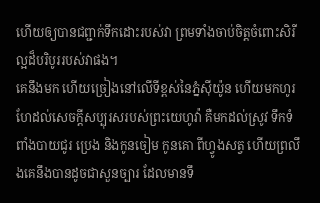ហើយឲ្យបានជព្ជាក់ទឹកដោះរបស់វា ព្រមទាំងចាប់ចិត្តចំពោះសិរីល្អដ៏បរិបូររបស់វាផង។
គេនឹងមក ហើយច្រៀងនៅលើទីខ្ពស់នៃភ្នំស៊ីយ៉ូន ហើយមកហូរហែដល់សេចក្ដីសប្បុរសរបស់ព្រះយេហូវ៉ា គឺមកដល់ស្រូវ ទឹកទំពាំងបាយជូរ ប្រេង និងកូនចៀម កូនគោ ពីហ្វូងសត្វ ហើយព្រលឹងគេនឹងបានដូចជាសួនច្បារ ដែលមានទឹ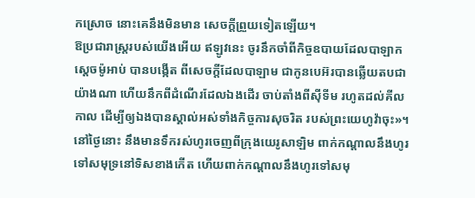កស្រោច នោះគេនឹងមិនមាន សេចក្ដីព្រួយទៀតឡើយ។
ឱប្រជារាស្ត្ររបស់យើងអើយ ឥឡូវនេះ ចូរនឹកចាំពីកិច្ចឧបាយដែលបាឡាក ស្តេចម៉ូអាប់ បានបង្កើត ពីសេចក្ដីដែលបាឡាម ជាកូនបេអ៊របានឆ្លើយតបជាយ៉ាងណា ហើយនឹកពីដំណើរដែលឯងដើរ ចាប់តាំងពីស៊ីទីម រហូតដល់គីលកាល ដើម្បីឲ្យឯងបានស្គាល់អស់ទាំងកិច្ចការសុចរិត របស់ព្រះយេហូវ៉ាចុះ»។
នៅថ្ងៃនោះ នឹងមានទឹករស់ហូរចេញពីក្រុងយេរូសាឡិម ពាក់កណ្ដាលនឹងហូរទៅសមុទ្រនៅទិសខាងកើត ហើយពាក់កណ្ដាលនឹងហូរទៅសមុ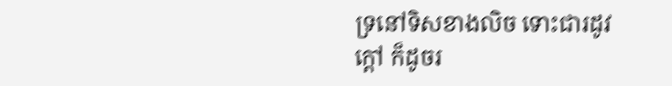ទ្រនៅទិសខាងលិច ទោះជារដូវក្តៅ ក៏ដូចរ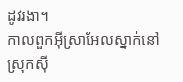ដូវរងា។
កាលពួកអ៊ីស្រាអែលស្នាក់នៅស្រុកស៊ី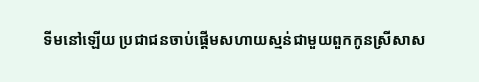ទីមនៅឡើយ ប្រជាជនចាប់ផ្ដើមសហាយស្មន់ជាមួយពួកកូនស្រីសាស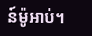ន៍ម៉ូអាប់។